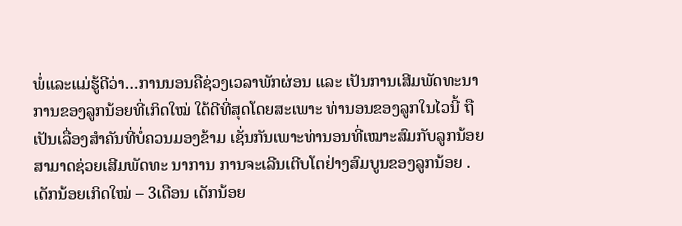ພໍ່ແລະແມ່ຮູ້ດີວ່າ…ການນອນຄືຊ່ວງເວລາພັກຜ່ອນ ແລະ ເປັນການເສີມພັດທະນາການຂອງລູກນ້ອຍທີ່ເກິດໃໝ່ ໃດ້ດີທີ່ສຸດໂດຍສະເພາະ ທ່ານອນຂອງລູກໃນໄວນີ້ ຖືເປັນເລື່ອງສຳຄັນທີ່ບໍ່ຄວນມອງຂ້າມ ເຊັ່ນກັນເພາະທ່ານອນທີ່ເໝາະສົມກັບລູກນ້ອຍ ສາມາດຊ່ວຍເສີມພັດທະ ນາການ ການຈະເລີນເຕີບໂຕຢ່າງສົມບູນຂອງລູກນ້ອຍ .
ເດັກນ້ອຍເກິດໃໝ່ – 3ເດືອນ ເດັກນ້ອຍ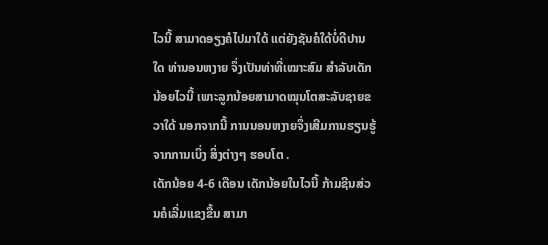ໄວນີ້ ສາມາດອຽງຄໍໄປມາໃດ້ ແຕ່ຍັງຊັນຄໍໃດ້ບໍ່ດີປານໃດ ທ່ານອນຫງາຍ ຈຶ່ງເປັນທ່າທີ່ເໝາະສົມ ສຳລັບເດັກນ້ອຍໄວນີ້ ເພາະລູກນ້ອຍສາມາດໝຸນໂຕສະລັບຊາຍຂວາໃດ້ ນອກຈາກນີ້ ການນອນຫງາຍຈຶ່ງເສີມການຮຽນຮູ້ຈາກການເບິ່ງ ສິ່ງຕ່າງໆ ຮອບໂຕ .
ເດັກນ້ອຍ 4-6 ເດືອນ ເດັກນ້ອຍໃນໄວນີ້ ກ້າມຊີນສ່ວນຄໍເລີ່ມແຂງຂື້ນ ສາມາ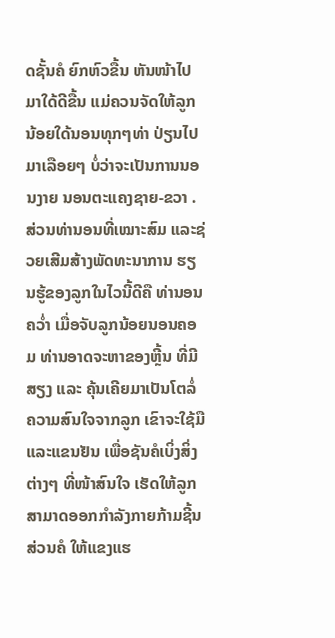ດຊັ້ນຄໍ ຍົກຫົວຂື້ນ ຫັນໜ້າໄປມາໃດ້ດີຂື້ນ ແມ່ຄວນຈັດໃຫ້ລູກນ້ອຍໃດ້ນອນທຸກໆທ່າ ປ່ຽນໄປມາເລືອຍໆ ບໍ່ວ່າຈະເປັນການນອນງາຍ ນອນຕະແຄງຊາຍ-ຂວາ .
ສ່ວນທ່ານອນທີ່ເໝາະສົມ ແລະຊ່ວຍເສີມສ້າງພັດທະນາການ ຮຽນຮູ້ຂອງລູກໃນໄວນີ້ດີຄື ທ່ານອນຄວ່ຳ ເມື່ອຈັບລູກນ້ອຍນອນຄອມ ທ່ານອາດຈະຫາຂອງຫຼີ້ນ ທີ່ມີສຽງ ແລະ ຄຸ້ນເຄີຍມາເປັນໂຕລໍ່ຄວາມສົນໃຈຈາກລູກ ເຂົາຈະໃຊ້ມືແລະແຂນຢັນ ເພື່ອຊັນຄໍເບິ່ງສິ່ງຕ່າງໆ ທີ່ໜ້າສົນໃຈ ເຮັດໃຫ້ລູກສາມາດອອກກຳລັງກາຍກ້າມຊີ້ນສ່ວນຄໍ ໃຫ້ແຂງແຮ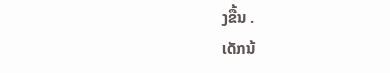ງຂື້ນ .
ເດັກນ້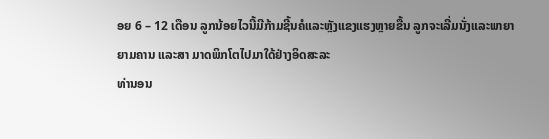ອຍ 6 – 12 ເດືອນ ລູກນ້ອຍໄວນີ້ມີກ້າມຊີ້ນຄໍແລະຫຼັງແຂງແຮງຫຼາຍຂື້ນ ລູກຈະເລີ່ມນັ່ງແລະພາຍາຍາມຄານ ແລະສາ ມາດພິກໂຕໄປມາໃດ້ຢ່າງອິດສະລະ
ທ່ານອນ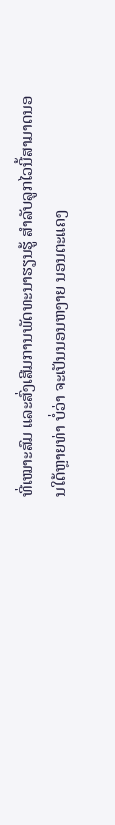ທີ່ເໝາະສົມ ແລະສົ່ງເສີມການພັດທະນາຮຽນຮູ້ ສຳລັບລູກໄວນີ້ສາມາດນອນໃດ້ຫຼາຍທ່າ ບໍ່ວ່າ ຈະເປັນນອນຫງາຍ ນອນຕະແຄງ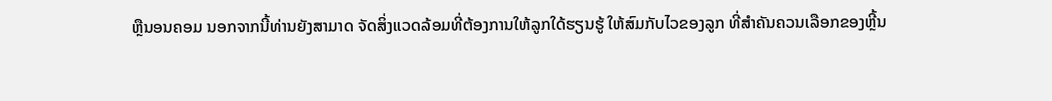ຫຼືນອນຄອມ ນອກຈາກນີ້ທ່ານຍັງສາມາດ ຈັດສິ່ງແວດລ້ອມທີ່ຕ້ອງການໃຫ້ລູກໃດ້ຮຽນຮູ້ ໃຫ້ສົມກັບໄວຂອງລູກ ທີ່ສຳຄັນຄວນເລືອກຂອງຫຼີ້ນ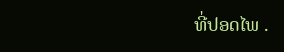ທີ່ປອດໄພ .